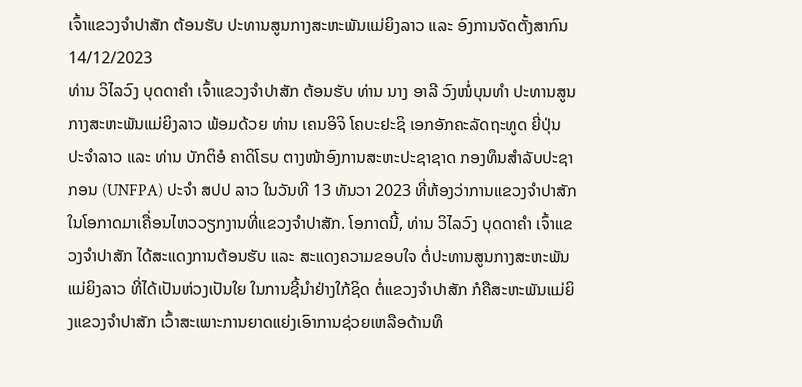ເຈົ້າແຂວງຈຳປາສັກ ຕ້ອນຮັບ ປະທານສູນກາງສະຫະພັນແມ່ຍິງລາວ ແລະ ອົງການຈັດຕັ້ງສາກົນ
14/12/2023
ທ່ານ ວິໄລວົງ ບຸດດາຄໍາ ເຈົ້າແຂວງຈຳປາສັກ ຕ້ອນຮັບ ທ່ານ ນາງ ອາລີ ວົງໜໍ່ບຸນທໍາ ປະທານສູນກາງສະຫະພັນແມ່ຍິງລາວ ພ້ອມດ້ວຍ ທ່ານ ເຄນອິຈິ ໂຄບະຢະຊິ ເອກອັກຄະລັດຖະທູດ ຍີ່ປຸ່ນ ປະຈໍາລາວ ແລະ ທ່ານ ບັກຕິອໍ ຄາດິໂຣບ ຕາງໜ້າອົງການສະຫະປະຊາຊາດ ກອງທຶນສໍາລັບປະຊາກອນ (UNFPA) ປະຈຳ ສປປ ລາວ ໃນວັນທີ 13 ທັນວາ 2023 ທີ່ຫ້ອງວ່າການແຂວງຈຳປາສັກ ໃນໂອກາດມາເຄື່ອນໄຫວວຽກງານທີ່ແຂວງຈຳປາສັກ. ໂອກາດນີ້, ທ່ານ ວິໄລວົງ ບຸດດາຄໍາ ເຈົ້າແຂວງຈຳປາສັກ ໄດ້ສະແດງການຕ້ອນຮັບ ແລະ ສະແດງຄວາມຂອບໃຈ ຕໍ່ປະທານສູນກາງສະຫະພັນແມ່ຍິງລາວ ທີ່ໄດ້ເປັນຫ່ວງເປັນໃຍ ໃນການຊີ້ນໍາຢ່າງໃກ້ຊິດ ຕໍ່ແຂວງຈຳປາສັກ ກໍຄືສະຫະພັນແມ່ຍິງແຂວງຈໍາປາສັກ ເວົ້າສະເພາະການຍາດແຍ່ງເອົາການຊ່ວຍເຫລືອດ້ານທຶ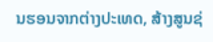ນຮອນຈາກຕ່າງປະເທດ, ສ້າງສູນຊ່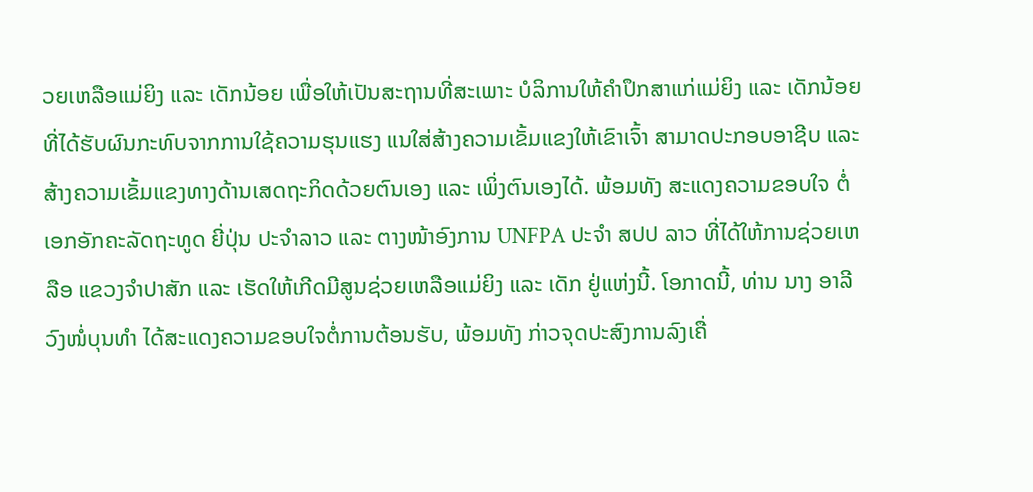ວຍເຫລືອແມ່ຍິງ ແລະ ເດັກນ້ອຍ ເພື່ອໃຫ້ເປັນສະຖານທີ່ສະເພາະ ບໍລິການໃຫ້ຄໍາປຶກສາແກ່ແມ່ຍິງ ແລະ ເດັກນ້ອຍ ທີ່ໄດ້ຮັບຜົນກະທົບຈາກການໃຊ້ຄວາມຮຸນແຮງ ແນໃສ່ສ້າງຄວາມເຂັ້ມແຂງໃຫ້ເຂົາເຈົ້າ ສາມາດປະກອບອາຊີບ ແລະ ສ້າງຄວາມເຂັ້ມແຂງທາງດ້ານເສດຖະກິດດ້ວຍຕົນເອງ ແລະ ເພິ່ງຕົນເອງໄດ້. ພ້ອມທັງ ສະແດງຄວາມຂອບໃຈ ຕໍ່ເອກອັກຄະລັດຖະທູດ ຍີ່ປຸ່ນ ປະຈໍາລາວ ແລະ ຕາງໜ້າອົງການ UNFPA ປະຈຳ ສປປ ລາວ ທີ່ໄດ້ໃຫ້ການຊ່ວຍເຫລືອ ແຂວງຈຳປາສັກ ແລະ ເຮັດໃຫ້ເກີດມີສູນຊ່ວຍເຫລືອແມ່ຍິງ ແລະ ເດັກ ຢູ່ແຫ່ງນີ້. ໂອກາດນີ້, ທ່ານ ນາງ ອາລີ ວົງໜໍ່ບຸນທໍາ ໄດ້ສະແດງຄວາມຂອບໃຈຕໍ່ການຕ້ອນຮັບ, ພ້ອມທັງ ກ່າວຈຸດປະສົງການລົງເຄື່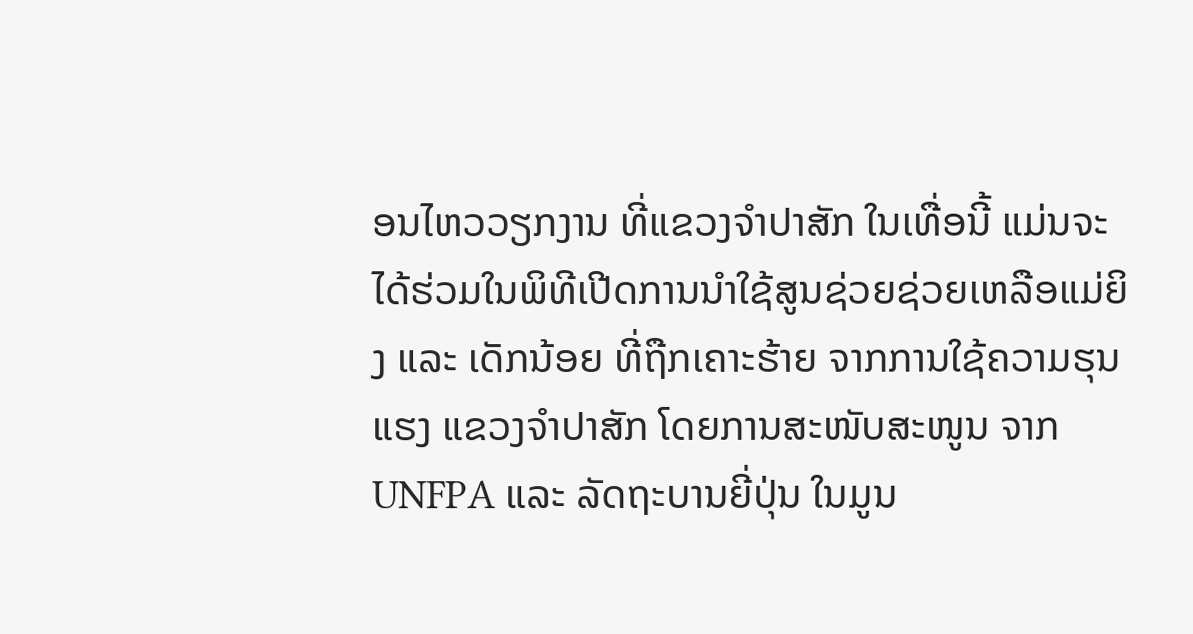ອນໄຫວວຽກງານ ທີ່ແຂວງຈໍາປາສັກ ໃນເທື່ອນີ້ ແມ່ນຈະໄດ້ຮ່ວມໃນພິທີເປີດການນໍາໃຊ້ສູນຊ່ວຍຊ່ວຍເຫລືອແມ່ຍິງ ແລະ ເດັກນ້ອຍ ທີ່ຖືກເຄາະຮ້າຍ ຈາກການໃຊ້ຄວາມຮຸນແຮງ ແຂວງຈໍາປາສັກ ໂດຍການສະໜັບສະໜູນ ຈາກ UNFPA ແລະ ລັດຖະບານຍີ່ປຸ່ນ ໃນມູນ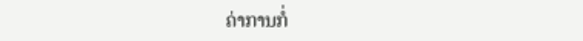ຄ່າການກໍ່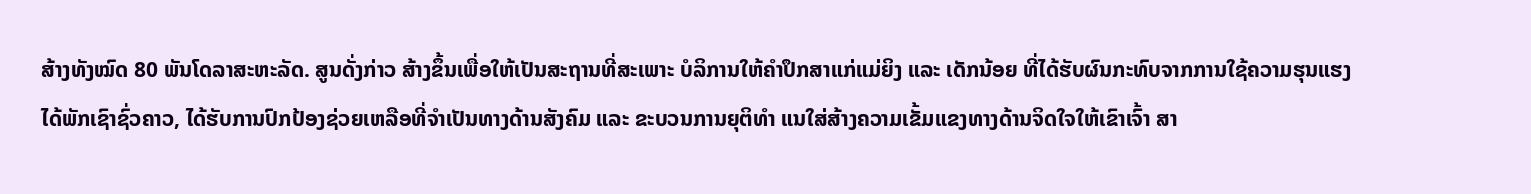ສ້າງທັງໝົດ 80 ພັນໂດລາສະຫະລັດ. ສູນດັ່ງກ່າວ ສ້າງຂຶ້ນເພື່ອໃຫ້ເປັນສະຖານທີ່ສະເພາະ ບໍລິການໃຫ້ຄໍາປຶກສາແກ່ແມ່ຍິງ ແລະ ເດັກນ້ອຍ ທີ່ໄດ້ຮັບຜົນກະທົບຈາກການໃຊ້ຄວາມຮຸນແຮງ ໄດ້ພັກເຊົາຊົ່ວຄາວ, ໄດ້ຮັບການປົກປ້ອງຊ່ວຍເຫລືອທີ່ຈໍາເປັນທາງດ້ານສັງຄົມ ແລະ ຂະບວນການຍຸຕິທຳ ແນໃສ່ສ້າງຄວາມເຂັ້ມແຂງທາງດ້ານຈິດໃຈໃຫ້ເຂົາເຈົ້າ ສາ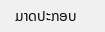ມາດປະກອບ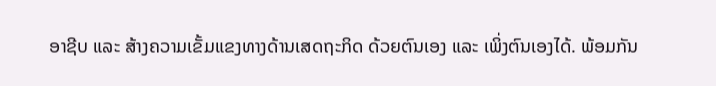ອາຊີບ ແລະ ສ້າງຄວາມເຂັ້ມແຂງທາງດ້ານເສດຖະກິດ ດ້ວຍຕົນເອງ ແລະ ເພິ່ງຕົນເອງໄດ້. ພ້ອມກັນ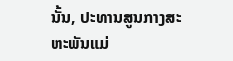ນັ້ນ, ປະທານສູນກາງສະຫະພັນແມ່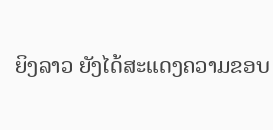ຍິງລາວ ຍັງໄດ້ສະແດງຄວາມຂອບ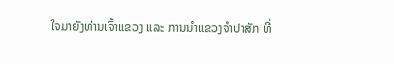ໃຈມາຍັງທ່ານເຈົ້າແຂວງ ແລະ ການນຳແຂວງຈຳປາສັກ ທີ່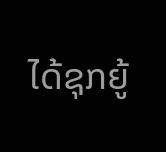ໄດ້ຊຸກຍູ້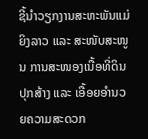ຊີ້ນຳວຽກງານສະຫະພັນແມ່ຍິງລາວ ແລະ ສະໜັບສະໜູນ ການສະໜອງເນື້ອທີ່ດິນປຸກສ້າງ ແລະ ເອື້ອຍອໍານວຍຄວາມສະດວກ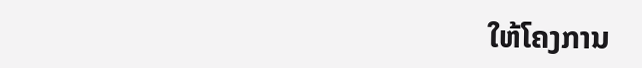ໃຫ້ໂຄງການ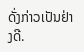ດັ່ງກ່າວເປັນຢ່າງດີ.